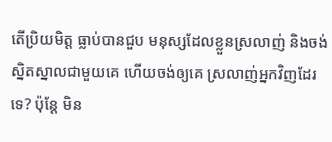តើប្រិយមិត្ត ធ្លាប់បានជួប មនុស្សដែលខ្លួនស្រលាញ់ និងចង់ស្និតស្នាលជាមួយគេ ហើយចង់ឲ្យគេ ស្រលាញ់អ្នកវិញដែរទេ? ប៉ុន្តែ មិន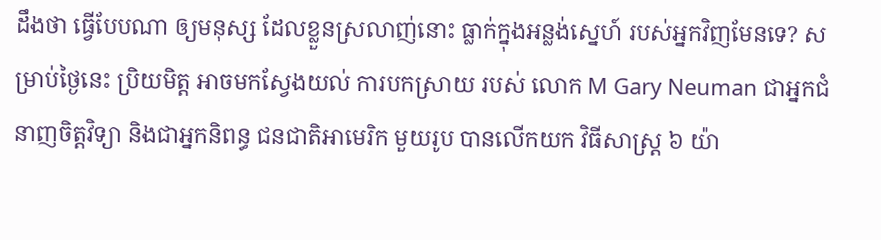ដឹងថា ធ្វើបែបណា ឲ្យមនុស្ស ដែលខ្លួនស្រលាញ់នោះ ធ្លាក់ក្នុងអន្លង់ស្នេហ៍ របស់អ្នកវិញមែនទេ? សម្រាប់ថ្ងៃនេះ ប្រិយមិត្ត អាចមកស្វែងយល់ ការបកស្រាយ របស់ លោក M Gary Neuman ជាអ្នកជំនាញចិត្តវិទ្យា និងជាអ្នកនិពន្ធ ជនជាតិអាមេរិក មួយរូប បានលើកយក វិធីសាស្ត្រ ៦ យ៉ា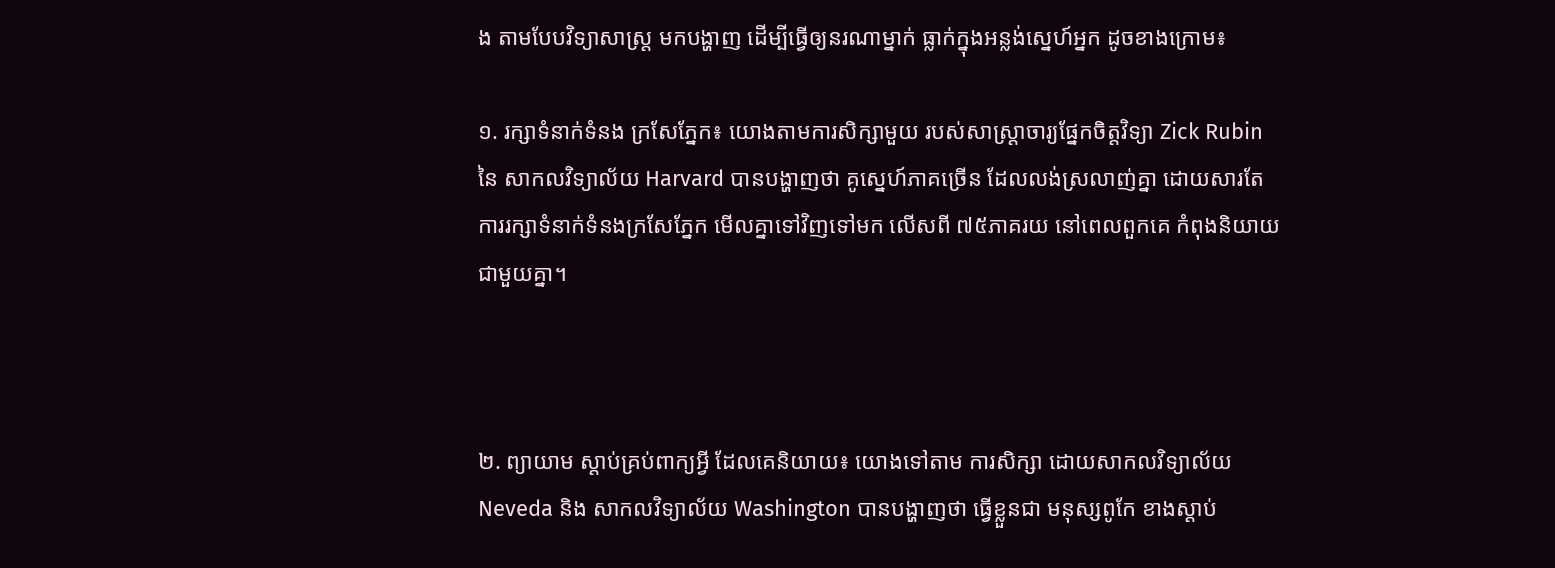ង តាមបែបវិទ្យាសាស្ត្រ មកបង្ហាញ ដើម្បីធ្វើឲ្យនរណាម្នាក់ ធ្លាក់ក្នុងអន្លង់ស្នេហ៍អ្នក ដូចខាងក្រោម៖

១. រក្សាទំនាក់ទំនង ក្រសែភ្នែក៖ យោងតាមការសិក្សាមួយ របស់សាស្ត្រាចារ្យផ្នែកចិត្តវិទ្យា Zick Rubin នៃ សាកលវិទ្យាល័យ Harvard បានបង្ហាញថា គូស្នេហ៍ភាគច្រើន ដែលលង់ស្រលាញ់គ្នា ដោយសារតែ ការរក្សាទំនាក់ទំនងក្រសែភ្នែក មើលគ្នាទៅវិញទៅមក លើសពី ៧៥ភាគរយ នៅពេលពួកគេ កំពុងនិយាយ ជាមួយគ្នា។



២. ព្យាយាម ស្តាប់គ្រប់ពាក្យអ្វី ដែលគេនិយាយ៖ យោងទៅតាម ការសិក្សា ដោយសាកលវិទ្យាល័យ Neveda និង សាកលវិទ្យាល័យ Washington បានបង្ហាញថា ធ្វើខ្លួនជា មនុស្សពូកែ ខាងស្តាប់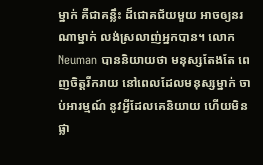ម្នាក់ គឺជាគន្លឹះ ដ៏ជោគជ័យមួយ អាចឲ្យនរណាម្នាក់ លង់ស្រលាញ់អ្នកបាន។ លោក Neuman បាននិយាយថា មនុស្សតែងតែ ពេញចិត្តរីករាយ នៅពេលដែលមនុស្សម្នាក់ ចាប់អារម្មណ៍ នូវអ្វីដែលគេនិយាយ ហើយមិនផ្លា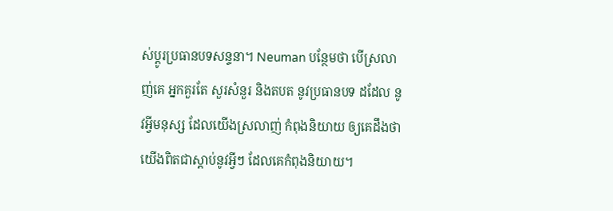ស់ប្តូរប្រធានបទសន្ទនា។ Neuman បន្ថែមថា បើស្រលាញ់គេ អ្នកគួរតែ សួរសំនួរ និងតបត នូវប្រធានបទ ដដែល នូវអ្វីមនុស្ស ដែលយើងស្រលាញ់ កំពុងនិយាយ ឲ្យគេដឹងថា យើងពិតជាស្តាប់នូវអ្វីៗ ដែលគេកំពុងនិយាយ។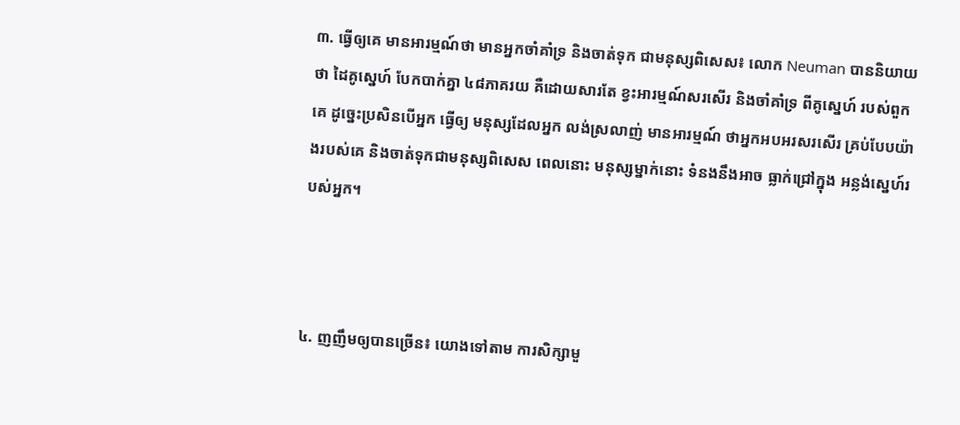៣. ធ្វើឲ្យគេ មានអារម្មណ៍ថា មានអ្នកចាំគាំទ្រ និងចាត់ទុក ជាមនុស្សពិសេស៖ លោក Neuman បាននិយាយថា ដៃគូស្នេហ៍ បែកបាក់គ្នា ៤៨ភាគរយ គឺដោយសារតែ ខ្វះអារម្មណ៍សរសើរ និងចាំគាំទ្រ ពីគូស្នេហ៍ របស់ពួកគេ ដូច្នេះប្រសិនបើអ្នក ធ្វើឲ្យ មនុស្សដែលអ្នក លង់ស្រលាញ់ មានអារម្មណ៍ ថាអ្នកអបអរសរសើរ គ្រប់បែបយ៉ាងរបស់គេ និងចាត់ទុកជាមនុស្សពិសេស ពេលនោះ មនុស្សម្នាក់នោះ ទំនងនឹងអាច ធ្លាក់ជ្រៅក្នុង អន្លង់ស្នេហ៍របស់អ្នក។



៤. ញញឹមឲ្យបានច្រើន៖ យោងទៅតាម ការសិក្សាមួ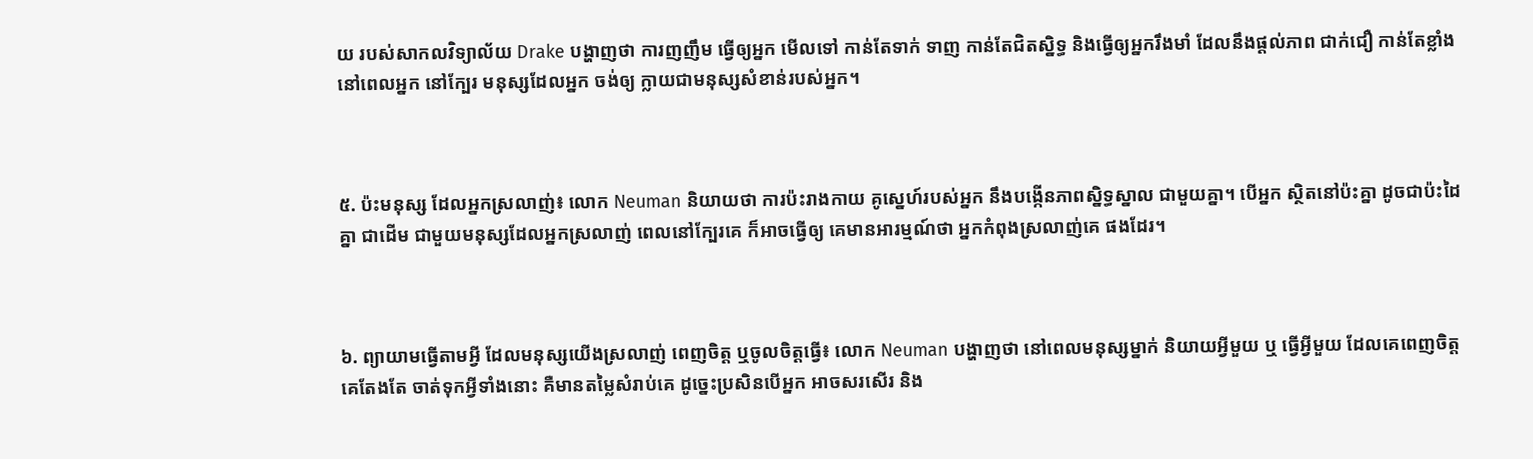យ របស់សាកលវិទ្យាល័យ Drake បង្ហាញថា ការញញឹម ធ្វើឲ្យអ្នក មើលទៅ កាន់តែទាក់ ទាញ កាន់តែជិតស្និទ្ធ និងធ្វើឲ្យអ្នករឹងមាំ ដែលនឹងផ្តល់ភាព ជាក់ជឿ កាន់តែខ្លាំង នៅពេលអ្នក នៅក្បែរ មនុស្សដែលអ្នក ចង់ឲ្យ ក្លាយជាមនុស្សសំខាន់របស់អ្នក។



៥. ប៉ះមនុស្ស ដែលអ្នកស្រលាញ់៖ លោក Neuman និយាយថា ការប៉ះរាងកាយ គូស្នេហ៍របស់អ្នក នឹងបង្កើនភាពស្និទ្ធស្នាល ជាមួយគ្នា។ បើអ្នក ស្ថិតនៅប៉ះគ្នា ដូចជាប៉ះដៃគ្នា ជាដើម ជាមួយមនុស្សដែលអ្នកស្រលាញ់ ពេលនៅក្បែរគេ ក៏អាចធ្វើឲ្យ គេមានអារម្មណ៍ថា អ្នកកំពុងស្រលាញ់គេ ផងដែរ។



៦. ព្យាយាមធ្វើតាមអ្វី ដែលមនុស្សយើងស្រលាញ់ ពេញចិត្ត ឬចូលចិត្តធ្វើ៖ លោក Neuman បង្ហាញថា នៅពេលមនុស្សម្នាក់ និយាយអ្វីមួយ ឬ ធ្វើអ្វីមួយ ដែលគេពេញចិត្ត គេតែងតែ ចាត់ទុកអ្វីទាំងនោះ គឺមានតម្លៃសំរាប់គេ ដូច្នេះប្រសិនបើអ្នក អាចសរសើរ និង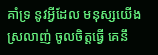គាំទ្រ នូវអ្វីដែល មនុស្សយើងស្រលាញ់ ចូលចិត្តធ្វើ គេនឹ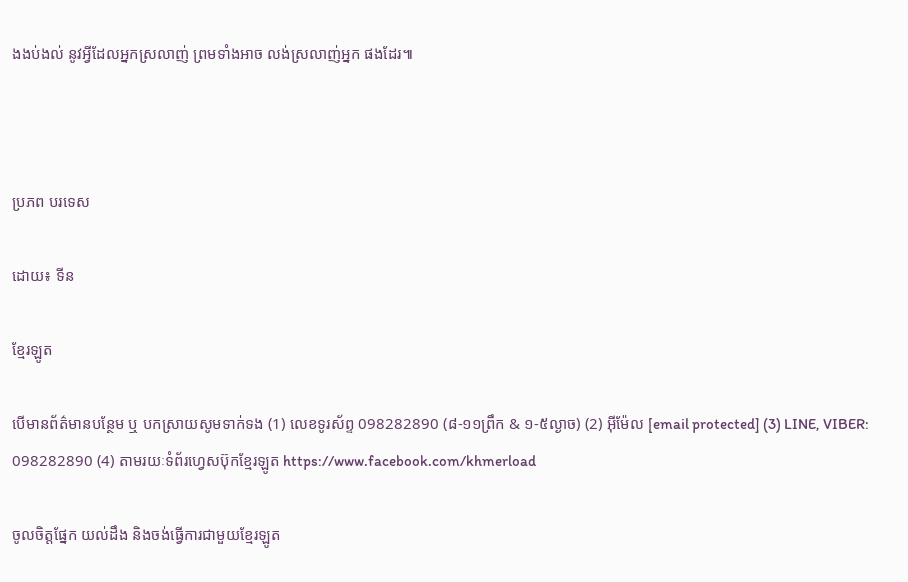ងងប់ងល់ នូវអ្វីដែលអ្នកស្រលាញ់ ព្រមទាំងអាច លង់ស្រលាញ់អ្នក ផងដែរ៕



ប្រភព បរទេស

ដោយ៖ ទីន

ខ្មែរឡូត

បើមានព័ត៌មានបន្ថែម ឬ បកស្រាយសូមទាក់ទង (1) លេខទូរស័ព្ទ 098282890 (៨-១១ព្រឹក & ១-៥ល្ងាច) (2) អ៊ីម៉ែល [email protected] (3) LINE, VIBER: 098282890 (4) តាមរយៈទំព័រហ្វេសប៊ុកខ្មែរឡូត https://www.facebook.com/khmerload

ចូលចិត្តផ្នែក យល់ដឹង និងចង់ធ្វើការជាមួយខ្មែរឡូត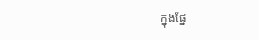ក្នុងផ្នែ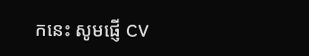កនេះ សូមផ្ញើ CV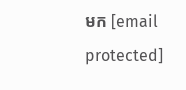មក [email protected]